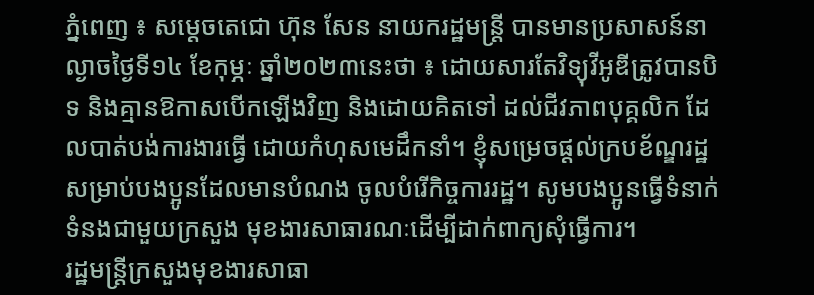ភ្នំពេញ ៖ សម្ដេចតេជោ ហ៊ុន សែន នាយករដ្ឋមន្រ្តី បានមានប្រសាសន៍នាល្ងាចថ្ងៃទី១៤ ខែកុម្ភៈ ឆ្នាំ២០២៣នេះថា ៖ ដោយសារតែវិទ្យុវីអូឌីត្រូវបានបិទ និងគ្មានឱកាសបើកឡើងវិញ និងដោយគិតទៅ ដល់ជីវភាពបុគ្គលិក ដែលបាត់បង់ការងារធ្វើ ដោយកំហុសមេដឹកនាំ។ ខ្ញុំសម្រេចផ្តល់ក្របខ័ណ្ឌរដ្ឋ សម្រាប់បងប្អូនដែលមានបំណង ចូលបំរើកិច្ចការរដ្ឋ។ សូមបងប្អូនធ្វើទំនាក់ទំនងជាមួយក្រសួង មុខងារសាធារណៈដើម្បីដាក់ពាក្យសុំធ្វើការ។
រដ្ឋមន្ត្រីក្រសួងមុខងារសាធា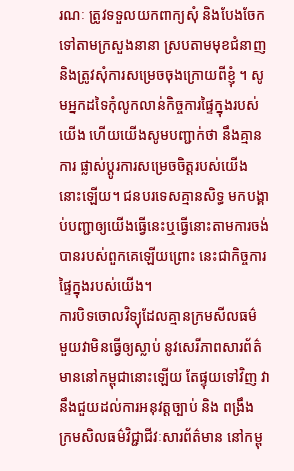រណៈ ត្រូវទទួលយកពាក្យសុំ និងបែងចែក ទៅតាមក្រសួងនានា ស្របតាមមុខជំនាញ និងត្រូវសុំការសម្រេចចុងក្រោយពីខ្ញុំ ។ សូមអ្នកដទៃកុំលូកលាន់កិច្ចការផ្ទៃក្នុងរបស់យើង ហើយយើងសូមបញ្ជាក់ថា នឹងគ្មានការ ផ្លាស់ប្តូរការសម្រេចចិត្តរបស់យើងនោះឡើយ។ ជនបរទេសគ្មានសិទ្ធ មកបង្គាប់បញ្ជាឲ្យយើងធ្វើនេះឬធ្វើនោះតាមការចង់បានរបស់ពួកគេឡើយព្រោះ នេះជាកិច្ចការផ្ទៃក្នុងរបស់យើង។
ការបិទចោលវិទ្យុដែលគ្មានក្រមសីលធម៌ មួយវាមិនធ្វើឲ្យស្លាប់ នូវសេរីភាពសារព័ត៌មាននៅកម្ពុជានោះឡើយ តែផ្ទុយទៅវិញ វានឹងជួយដល់ការអនុវត្តច្បាប់ និង ពង្រឹង ក្រមសិលធម៌វិជ្ជាជីវៈសារព័ត៌មាន នៅកម្ពុ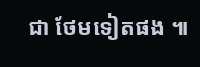ជា ថែមទៀតផង ៕